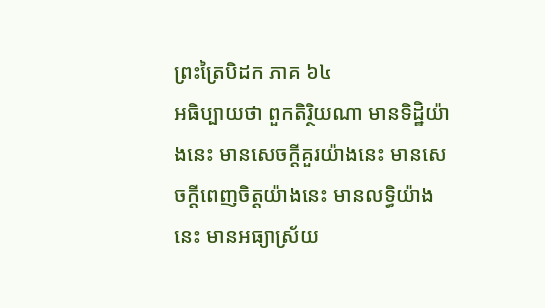ព្រះត្រៃបិដក ភាគ ៦៤
អធិប្បាយថា ពួកតិរិ្ថយណា មានទិដ្ឋិយ៉ាងនេះ មានសេចក្តីគួរយ៉ាងនេះ មានសេចក្តីពេញចិត្តយ៉ាងនេះ មានលទ្ធិយ៉ាងនេះ មានអធ្យាស្រ័យ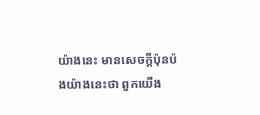យ៉ាងនេះ មានសេចក្តីប៉ុនប៉ងយ៉ាងនេះថា ពួកយើង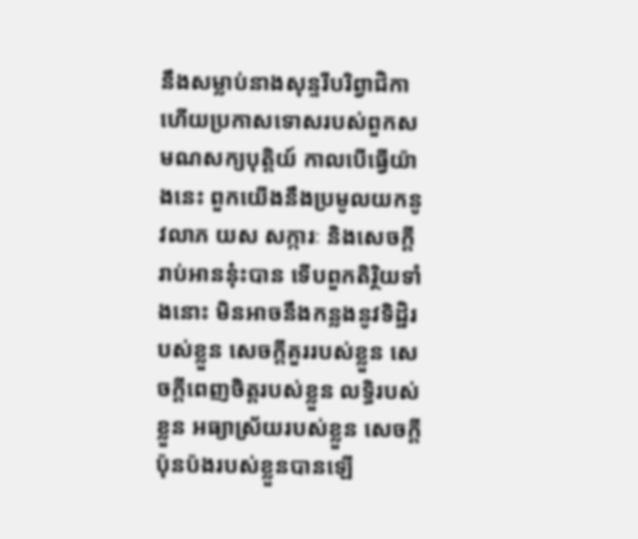នឹងសម្លាប់នាងសុន្ទរីបរិព្វាជិកា ហើយប្រកាសទោសរបស់ពួកសមណសក្យបុត្តិយ៍ កាលបើធ្វើយ៉ាងនេះ ពួកយើងនឹងប្រមូលយកនូវលាភ យស សក្ការៈ និងសេចក្តីរាប់អាននុ៎ះបាន ទើបពួកតិរិ្ថយទាំងនោះ មិនអាចនឹងកន្លងនូវទិដ្ឋិរបស់ខ្លួន សេចក្តីគួររបស់ខ្លួន សេចក្តីពេញចិត្តរបស់ខ្លួន លទ្ធិរបស់ខ្លួន អធ្យាស្រ័យរបស់ខ្លួន សេចក្តីប៉ុនប៉ងរបស់ខ្លួនបានឡើ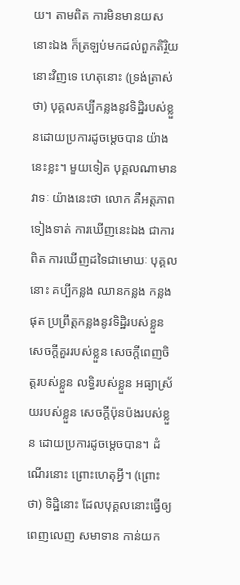យ។ តាមពិត ការមិនមានយសនោះឯង ក៏ត្រឡប់មកដល់ពួកតិរិ្ថយនោះវិញទេ ហេតុនោះ (ទ្រង់ត្រាស់ថា) បុគ្គលគប្បីកន្លងនូវទិដ្ឋិរបស់ខ្លួនដោយប្រការដូចម្តេចបាន យ៉ាងនេះខ្លះ។ មួយទៀត បុគ្គលណាមានវាទៈ យ៉ាងនេះថា លោក គឺអត្តភាពទៀងទាត់ ការឃើញនេះឯង ជាការពិត ការឃើញដទៃជាមោឃៈ បុគ្គលនោះ គប្បីកន្លង ឈានកន្លង កន្លងផុត ប្រព្រឹត្តកន្លងនូវទិដ្ឋិរបស់ខ្លួន សេចក្តីគួររបស់ខ្លួន សេចក្តីពេញចិត្តរបស់ខ្លួន លទិ្ធរបស់ខ្លួន អធ្យាស្រ័យរបស់ខ្លួន សេចក្តីប៉ុនប៉ងរបស់ខ្លួន ដោយប្រការដូចម្តេចបាន។ ដំណើរនោះ ព្រោះហេតុអ្វី។ (ព្រោះថា) ទិដ្ឋិនោះ ដែលបុគ្គលនោះធ្វើឲ្យពេញលេញ សមាទាន កាន់យក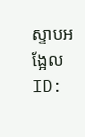ស្ទាបអង្អែល
ID: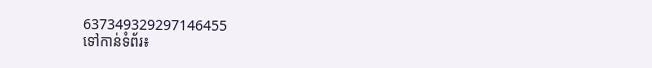637349329297146455
ទៅកាន់ទំព័រ៖